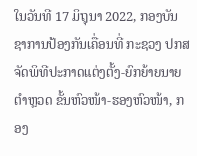ໃນວັນທີ 17 ມິຖຸນາ 2022, ກອງບັນຊາການປ້ອງກັນເຄື່ອນທີ່ ກະຊວງ ປກສ ຈັດພິທີປະກາດແຕ່ງຕັ້ງ-ຍົກຍ້າຍນາຍຕຳຫຼວດ ຂັ້ນຫົວໜ້າ-ຮອງຫົວໜ້າ, ກອງ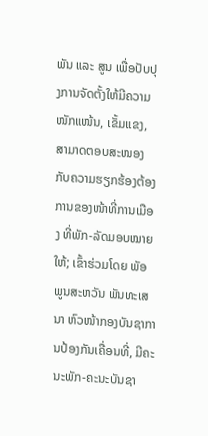ພັນ ແລະ ສູນ ເພື່ອປັບປຸງການຈັດຕັ້ງໃຫ້ມີຄວາມໜັກແໜ້ນ, ເຂັ້ມແຂງ, ສາມາດຕອບສະໜອງກັບຄວາມຮຽກຮ້ອງຕ້ອງການຂອງໜ້າທີ່ການເມືອງ ທີ່ພັກ-ລັດມອບໝາຍໃຫ້; ເຂົ້າຮ່ວມໂດຍ ພັອ ພູນສະຫວັນ ພັນທະເສນາ ຫົວໜ້າກອງບັນຊາການປ້ອງກັນເຄື່ອນທີ່, ມີຄະນະພັກ-ຄະນະບັນຊາ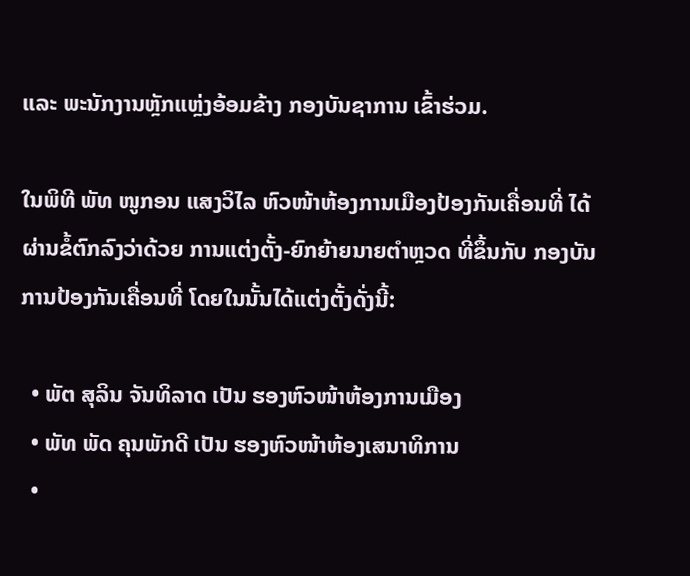ແລະ ພະນັກງານຫຼັກແຫຼ່ງອ້ອມຂ້າງ ກອງບັນຊາການ ເຂົ້າຮ່ວມ.

ໃນພິທີ ພັທ ໜູກອນ ແສງວິໄລ ຫົວໜ້າຫ້ອງການເມືອງປ້ອງກັນເຄື່ອນທີ່ ໄດ້ຜ່ານຂໍ້ຕົກລົງວ່າດ້ວຍ ການແຕ່ງຕັ້ງ-ຍົກຍ້າຍນາຍຕຳຫຼວດ ທີ່ຂຶ້ນກັບ ກອງບັນການປ້ອງກັນເຄື່ອນທີ່ ໂດຍໃນນັ້ນໄດ້ແຕ່ງຕັ້ງດັ່ງນີ້:

  • ພັຕ ສຸລິນ ຈັນທິລາດ ເປັນ ຮອງຫົວໜ້າຫ້ອງການເມືອງ
  • ພັທ ພັດ ຄຸນພັກດີ ເປັນ ຮອງຫົວໜ້າຫ້ອງເສນາທິການ
  •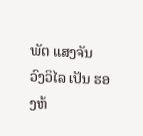ພັຕ ແສງຈັນ ວົງວິໄລ ເປັນ ຮອງຫ້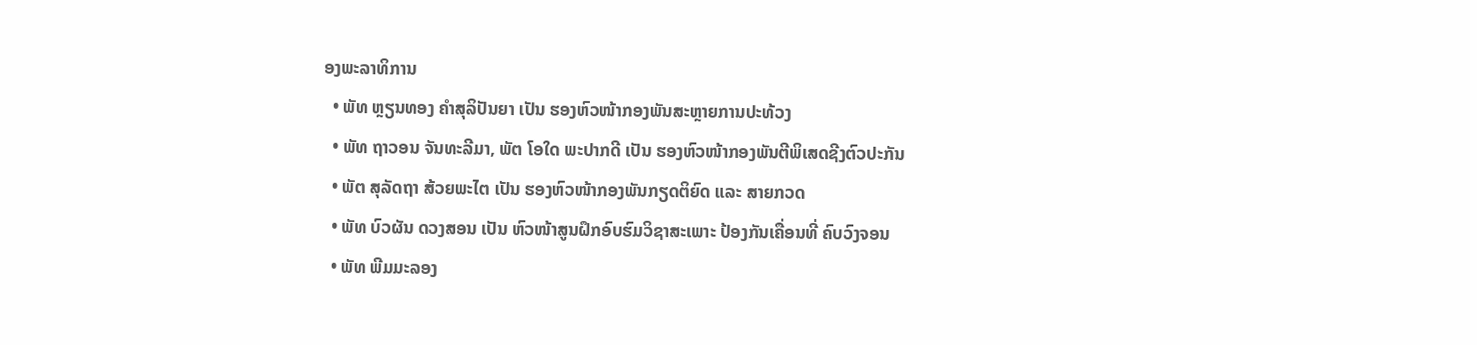ອງພະລາທິການ
  • ພັທ ຫຼຽນທອງ ຄຳສຸລິປັນຍາ ເປັນ ຮອງຫົວໜ້າກອງພັນສະຫຼາຍການປະທ້ວງ
  • ພັທ ຖາວອນ ຈັນທະລີມາ, ພັຕ ໂອໃດ ພະປາກດີ ເປັນ ຮອງຫົວໜ້າກອງພັນຕີພິເສດຊີງຕົວປະກັນ
  • ພັຕ ສຸລັດຖາ ສ້ວຍພະໄຕ ເປັນ ຮອງຫົວໜ້າກອງພັນກຽດຕິຍົດ ແລະ ສາຍກວດ
  • ພັທ ບົວຜັນ ດວງສອນ ເປັນ ຫົວໜ້າສູນຝຶກອົບຮົມວິຊາສະເພາະ ປ້ອງກັນເຄື່ອນທີ່ ຄົບວົງຈອນ
  • ພັທ ພີມມະລອງ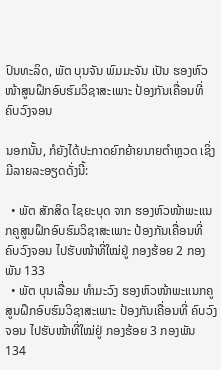ປົນທະລິດ, ພັຕ ບຸນຈັນ ພົມມະຈັນ ເປັນ ຮອງຫົວໜ້າສູນຝຶກອົບຮົມວິຊາສະເພາະ ປ້ອງກັນເຄື່ອນທີ່ ຄົບວົງຈອນ

ນອກນັ້ນ, ກໍຍັງໄດ້ປະກາດຍົກຍ້າຍນາຍຕຳຫຼວດ ເຊິ່ງມີລາຍລະອຽດດັ່ງນີ້:

  • ພັຕ ສັກສິດ ໄຊຍະບຸດ ຈາກ ຮອງຫົວໜ້າພະແນກຄູສູນຝຶກອົບຮົມວິຊາສະເພາະ ປ້ອງກັນເຄື່ອນທີ່ ຄົບວົງຈອນ ໄປຮັບໜ້າທີ່ໃໝ່ຢູ່ ກອງຮ້ອຍ 2 ກອງພັນ 133
  • ພັຕ ບຸນເລື່ອມ ທຳມະວົງ ຮອງຫົວໜ້າພະແນກຄູສູນຝຶກອົບຮົມວິຊາສະເພາະ ປ້ອງກັນເຄື່ອນທີ່ ຄົບວົງຈອນ ໄປຮັບໜ້າທີ່ໃໝ່ຢູ່ ກອງຮ້ອຍ 3 ກອງພັນ 134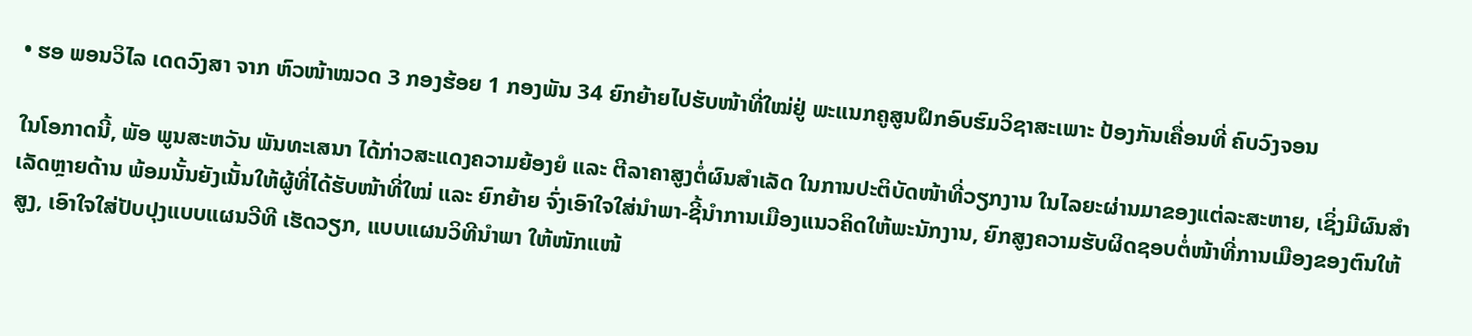• ຮອ ພອນວິໄລ ເດດວົງສາ ຈາກ ຫົວໜ້າໝວດ 3 ກອງຮ້ອຍ 1 ກອງພັນ 34 ຍົກຍ້າຍໄປຮັບໜ້າທີ່ໃໝ່ຢູ່ ພະແນກຄູສູນຝຶກອົບຮົມວິຊາສະເພາະ ປ້ອງກັນເຄື່ອນທີ່ ຄົບວົງຈອນ

ໃນໂອກາດນີ້, ພັອ ພູນສະຫວັນ ພັນທະເສນາ ໄດ້ກ່າວສະແດງຄວາມຍ້ອງຍໍ ແລະ ຕີລາຄາສູງຕໍ່ຜົນສໍາເລັດ ໃນການປະຕິບັດໜ້າທີ່ວຽກງານ ໃນໄລຍະຜ່ານມາຂອງແຕ່ລະສະຫາຍ, ເຊິ່ງມີຜົນສຳເລັດຫຼາຍດ້ານ ພ້ອມນັ້ນຍັງເນັ້ນໃຫ້ຜູ້ທີ່ໄດ້ຮັບໜ້າທີ່ໃໝ່ ແລະ ຍົກຍ້າຍ ຈົ່ງເອົາໃຈໃສ່ນຳພາ-ຊີ້ນຳການເມືອງແນວຄິດໃຫ້ພະນັກງານ, ຍົກສູງຄວາມຮັບຜິດຊອບຕໍ່ໜ້າທີ່ການເມືອງຂອງຕົນໃຫ້ສູງ, ເອົາໃຈໃສ່ປັບປຸງແບບແຜນວີທີ ເຮັດວຽກ, ແບບແຜນວິທີນຳພາ ໃຫ້ໜັກແໜ້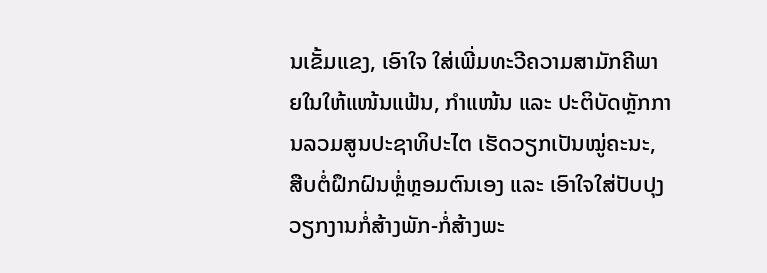ນເຂັ້ມແຂງ, ເອົາໃຈ ໃສ່ເພີ່ມທະວີຄວາມສາມັກຄີພາຍໃນໃຫ້ແໜ້ນແຟ້ນ, ກຳແໜ້ນ ແລະ ປະຕິບັດຫຼັກການລວມສູນປະຊາທິປະໄຕ ເຮັດວຽກເປັນໝູ່ຄະນະ, ສືບຕໍ່ຝຶກຝົນຫຼ່ໍຫຼອມຕົນເອງ ແລະ ເອົາໃຈໃສ່ປັບປຸງວຽກງານກໍ່ສ້າງພັກ-ກໍ່ສ້າງພະ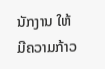ນັກງານ ໃຫ້ມີຄວາມກ້າວ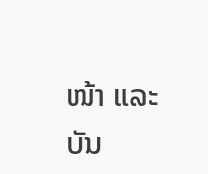ໜ້າ ແລະ ບັນ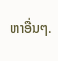ຫາອື່ນໆ.